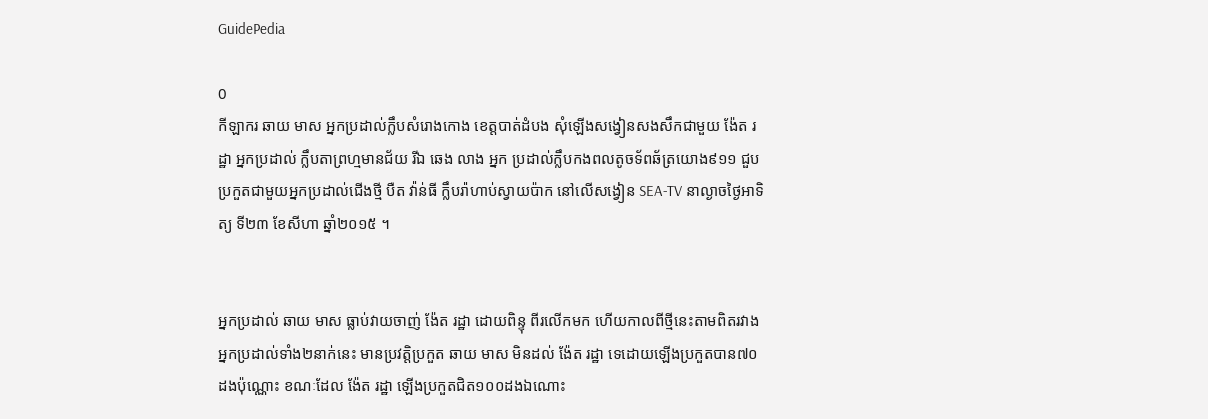GuidePedia

0
កីឡាករ ឆាយ មាស អ្នកប្រដាល់ក្លឹបសំរោងកោង ខេត្តបាត់ដំបង សុំឡើងសង្វៀនសងសឹកជាមួយ ង៉ែត រដ្ឋា អ្នកប្រដាល់ ក្លឹបតាព្រហ្មមានជ័យ រីឯ ឆេង លាង អ្នក ប្រដាល់ក្លឹបកងពលតូចទ័ពឆ័ត្រយោង៩១១ ជួបប្រកួតជាមួយអ្នកប្រដាល់ជើងថ្មី បឺត វ៉ាន់ធី ក្លឹបរ៉ាហាប់ស្វាយប៉ាក នៅលើសង្វៀន SEA-TV នាល្ងាចថ្ងៃអាទិត្យ ទី២៣ ខែសីហា ឆ្នាំ២០១៥ ។


អ្នកប្រដាល់ ឆាយ មាស ធ្លាប់វាយចាញ់ ង៉ែត រដ្ឋា ដោយពិន្ទុ ពីរលើកមក ហើយកាលពីថ្មីនេះតាមពិតរវាងអ្នកប្រដាល់ទាំង២នាក់នេះ មានប្រវត្តិប្រកួត ឆាយ មាស មិនដល់ ង៉ែត រដ្ឋា ទេដោយឡើងប្រកួតបាន៧០ដងប៉ុណ្ណោះ ខណៈដែល ង៉ែត រដ្ឋា ឡើងប្រកួតជិត១០០ដងឯណោះ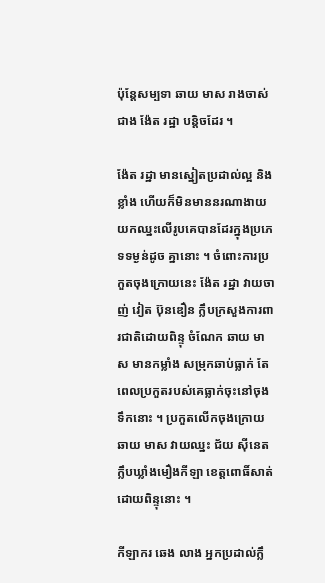ប៉ុន្តែសម្បទា ឆាយ មាស រាងចាស់ជាង ង៉ែត រដ្ឋា បន្តិចដែរ ។

ង៉ែត រដ្ឋា មានស្នៀតប្រដាល់ល្អ និងខ្លាំង ហើយក៏មិនមាននរណាងាយយកឈ្នះលើរូបគេបានដែរក្នុងប្រភេទទម្ងន់ដូច គ្នានោះ ។ ចំពោះការប្រកួតចុងក្រោយនេះ ង៉ែត រដ្ឋា វាយចាញ់ វៀត ប៊ុនឌឿន ក្លឹបក្រសួងការពារជាតិដោយពិន្ទុ ចំណែក ឆាយ មាស មានកម្លាំង សម្រុកឆាប់ធ្លាក់ តែពេលប្រកួតរបស់គេធ្លាក់ចុះនៅចុងទឹកនោះ ។ ប្រកួតលើកចុងក្រោយឆាយ មាស វាយឈ្នះ ជ័យ ស៊ីនេត ក្លឹបឃ្លាំងមឿងកីឡា ខេត្តពោធិ៍សាត់ដោយពិន្ទុនោះ ។

កីឡាករ ឆេង លាង អ្នកប្រដាល់ក្លឹ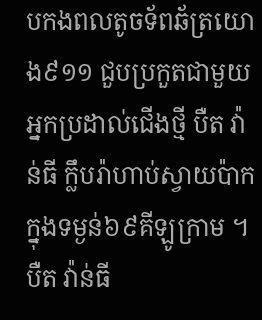បកងពលតូចទ័ពឆ័ត្រយោង៩១១ ជួបប្រកួតជាមួយអ្នកប្រដាល់ជើងថ្មី បឺត វ៉ាន់ធី ក្លឹបរ៉ាហាប់ស្វាយប៉ាក ក្នុងទម្ងន់៦៩គីឡូក្រាម ។ បឺត វ៉ាន់ធី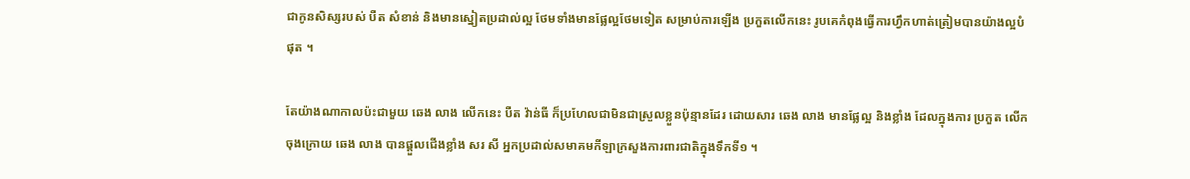ជាកូនសិស្សរបស់ បឺត សំខាន់ និងមានស្នៀតប្រដាល់ល្អ ថែមទាំងមានផ្លែល្អថែមទៀត សម្រាប់ការឡើង ប្រកួតលើកនេះ រូបគេកំពុងធ្វើការហ្វឹកហាត់ត្រៀមបានយ៉ាងល្អបំផុត ។

តែយ៉ាងណាកាលប៉ះជាមួយ ឆេង លាង លើកនេះ បឺត វ៉ាន់ធី ក៏ប្រហែលជាមិនជាស្រួលខ្លួនប៉ុន្មានដែរ ដោយសារ ឆេង លាង មានផ្លែល្អ និងខ្លាំង ដែលក្នុងការ ប្រកួត លើកចុងក្រោយ ឆេង លាង បានផ្ដួលជើងខ្លាំង សរ សី អ្នកប្រដាល់សមាគមកីឡាក្រសួងការពារជាតិក្នុងទឹកទី១ ។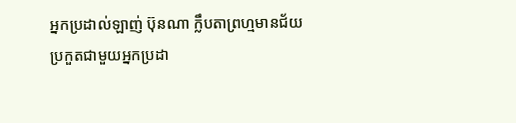អ្នកប្រដាល់ឡាញ់ ប៊ុនណា ក្លឹបតាព្រហ្មមានជ័យ ប្រកួតជាមួយអ្នកប្រដា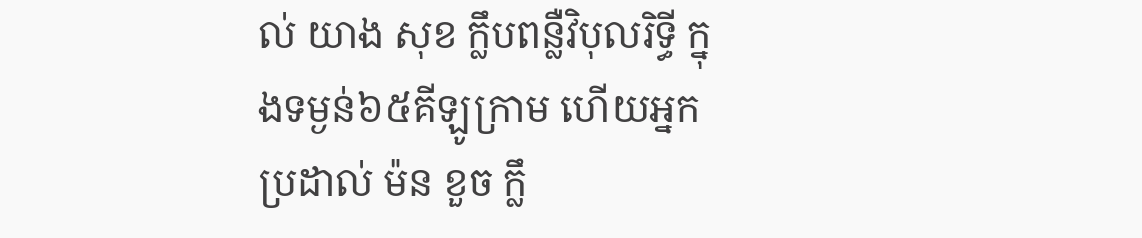ល់ យាង សុខ ក្លឹបពន្លឺវិបុលរិទ្ធី ក្នុងទម្ងន់៦៥គីឡូក្រាម ហើយអ្នកប្រដាល់ ម៉ន ខួច ក្លឹ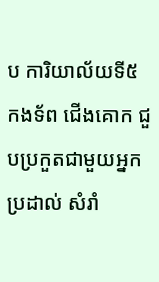ប ការិយាល័យទី៥ កងទ័ព ជើងគោក ជួបប្រកួតជាមួយអ្នកប្រដាល់ សំរាំ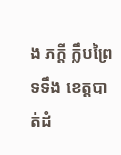ង ភក្តី ក្លឹបព្រៃទទឹង ខេត្តបាត់ដំ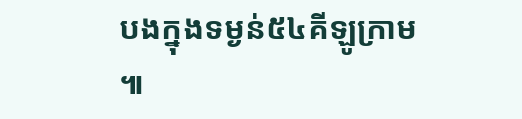បងក្នុងទម្ងន់៥៤គីឡូក្រាម ៕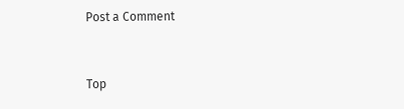Post a Comment


Top